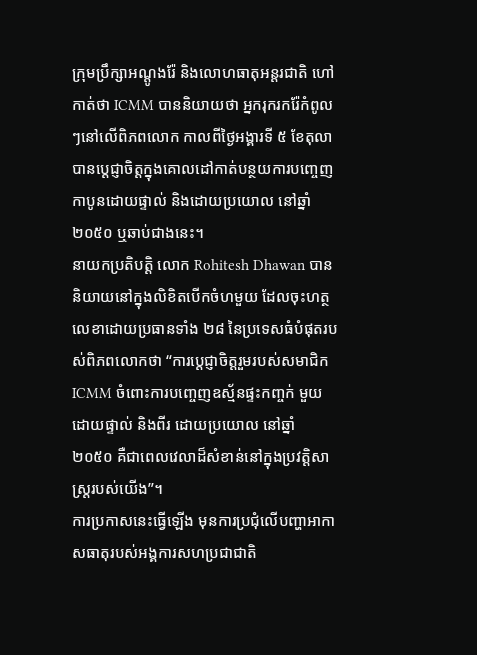ក្រុមប្រឹក្សាអណ្តូងរ៉ែ និងលោហធាតុអន្តរជាតិ ហៅកាត់ថា ICMM បាននិយាយថា អ្នករុករករ៉ែកំពូលៗនៅលើពិភពលោក កាលពីថ្ងៃអង្គារទី ៥ ខែតុលា បានប្តេជ្ញាចិត្តក្នុងគោលដៅកាត់បន្ថយការបញ្ចេញកាបូនដោយផ្ទាល់ និងដោយប្រយោល នៅឆ្នាំ ២០៥០ ឬឆាប់ជាងនេះ។
នាយកប្រតិបត្តិ លោក Rohitesh Dhawan បាននិយាយនៅក្នុងលិខិតបើកចំហមួយ ដែលចុះហត្ថលេខាដោយប្រធានទាំង ២៨ នៃប្រទេសធំបំផុតរបស់ពិភពលោកថា “ការប្តេជ្ញាចិត្តរួមរបស់សមាជិក ICMM ចំពោះការបញ្ចេញឧស្ម័នផ្ទះកញ្ចក់ មួយ ដោយផ្ទាល់ និងពីរ ដោយប្រយោល នៅឆ្នាំ ២០៥០ គឺជាពេលវេលាដ៏សំខាន់នៅក្នុងប្រវត្តិសាស្ត្ររបស់យើង”។
ការប្រកាសនេះធ្វើឡើង មុនការប្រជុំលើបញ្ហាអាកាសធាតុរបស់អង្គការសហប្រជាជាតិ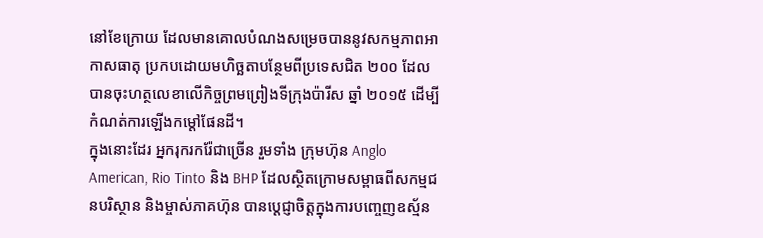នៅខែក្រោយ ដែលមានគោលបំណងសម្រេចបាននូវសកម្មភាពអាកាសធាតុ ប្រកបដោយមហិច្ឆតាបន្ថែមពីប្រទេសជិត ២០០ ដែលបានចុះហត្ថលេខាលើកិច្ចព្រមព្រៀងទីក្រុងប៉ារីស ឆ្នាំ ២០១៥ ដើម្បីកំណត់ការឡើងកម្តៅផែនដី។
ក្នុងនោះដែរ អ្នករុករករ៉ែជាច្រើន រួមទាំង ក្រុមហ៊ុន Anglo American, Rio Tinto និង BHP ដែលស្ថិតក្រោមសម្ពាធពីសកម្មជនបរិស្ថាន និងម្ចាស់ភាគហ៊ុន បានប្តេជ្ញាចិត្តក្នុងការបញ្ចេញឧស្ម័ន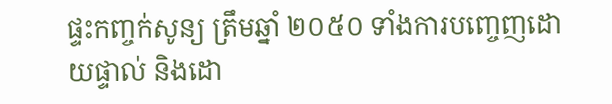ផ្ទះកញ្ចក់សូន្យ ត្រឹមឆ្នាំ ២០៥០ ទាំងការបញ្ចេញដោយផ្ទាល់ និងដោ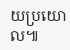យប្រយោល៕